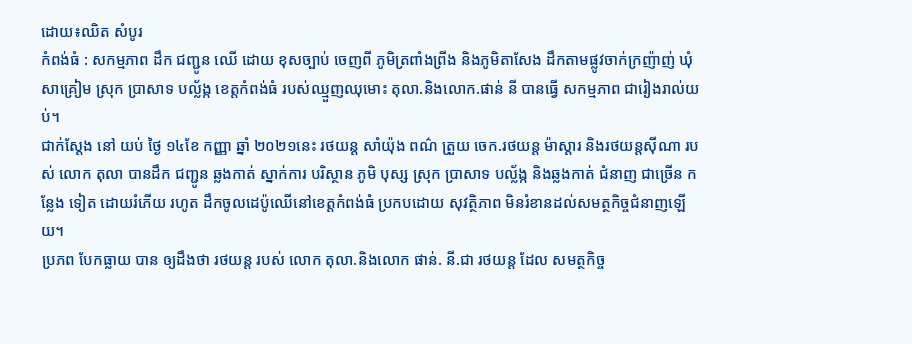ដោយ៖ឈិត សំបូរ
កំពង់ធំ : សកម្មភាព ដឹក ជញ្ជូន ឈើ ដោយ ខុសច្បាប់ ចេញពី ភូមិត្រពាំងព្រីង និងភូមិតាសែង ដឹកតាមផ្លូវចាក់ក្រញ៉ាញ់ ឃុំសាគ្រៀម ស្រុក ប្រាសាទ បល្ល័ង្ក ខេត្តកំពង់ធំ របស់ឈ្មួញឈុមោះ តុលា.និងលោក.ផាន់ នី បានធ្វើ សកម្មភាព ជារៀងរាល់យប់។
ជាក់ស្តែង នៅ យប់ ថ្ងៃ ១៤ខែ កញ្ញា ឆ្នាំ ២០២១នេះ រថយន្ដ សាំយ៉ុង ពណ៌ ត្រួយ ចេក.រថយន្ត ម៉ាស្តារ និងរថយន្តស៊ីណា របស់ លោក តុលា បានដឹក ជញ្ជូន ឆ្លងកាត់ ស្នាក់ការ បរិស្ថាន ភូមិ បុស្ស ស្រុក ប្រាសាទ បល្ល័ង្ក និងឆ្លងកាត់ ជំនាញ ជាច្រើន កន្លែង ទៀត ដោយរំភើយ រហូត ដឹកចូលដេប៉ូឈើនៅខេត្តកំពង់ធំ ប្រកបដោយ សុវត្ថិភាព មិនរំខានដល់សមត្ថកិច្ចជំនាញឡើយ។
ប្រភព បែកធ្លាយ បាន ឲ្យដឹងថា រថយន្ដ របស់ លោក តុលា.និងលោក ផាន់. នី.ជា រថយន្ត ដែល សមត្ថកិច្ច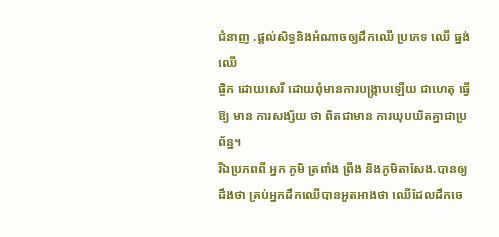ជំនាញ .ផ្តល់សិទ្ធនិងអំណាចឲ្យដឹកឈើ ប្រភេទ ឈើ ធ្នង់ ឈើ
ផ្ចិក ដោយសេរី ដោយពុំមានការបង្រ្កាបឡើយ ជាហេតុ ធ្វើ ឱ្យ មាន ការសង្ស័យ ថា ពិតជាមាន ការឃុបឃិតគ្នាជាប្រព័ន្ឋ។
រីឯប្រភពពី អ្នក ភូមិ ត្រពាំង ព្រីង និងភូមិតាសែង.បានឲ្យដឹងថា គ្រប់អ្នកដឹកឈើបានអួតអាងថា ឈើដែលដឹកចេ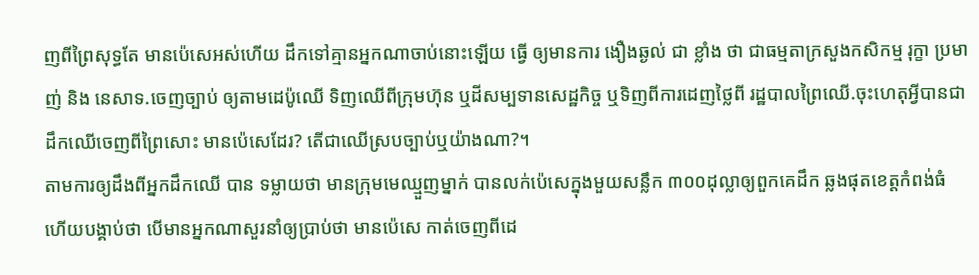ញពីព្រៃសុទ្ធតែ មានប៉េសេអស់ហើយ ដឹកទៅគ្មានអ្នកណាចាប់នោះឡើយ ធ្វើ ឲ្យមានការ ងឿងឆ្ងល់ ជា ខ្លាំង ថា ជាធម្មតាក្រសួងកសិកម្ម រុក្ខា ប្រមាញ់ និង នេសាទ.ចេញច្បាប់ ឲ្យតាមដេប៉ូឈើ ទិញឈើពីក្រុមហ៊ុន ឬដីសម្បទានសេដ្ឋកិច្ច ឬទិញពីការដេញថ្លៃពី រដ្ឋបាលព្រៃឈើ.ចុះហេតុអ្វីបានជាដឹកឈើចេញពីព្រៃសោះ មានប៉េសេដែរ? តើជាឈើស្របច្បាប់ឬយ៉ាងណា?។
តាមការឲ្យដឹងពីអ្នកដឹកឈើ បាន ទម្លាយថា មានក្រុមមេឈ្មួញម្នាក់ បានលក់ប៉េសេក្នុងមួយសន្លឹក ៣០០ដុល្លាឲ្យពួកគេដឹក ឆ្លងផុតខេត្តកំពង់ធំ ហើយបង្គាប់ថា បើមានអ្នកណាសួរនាំឲ្យប្រាប់ថា មានប៉េសេ កាត់ចេញពីដេ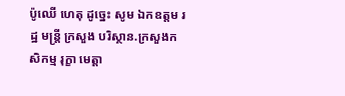ប៉ូឈើ ហេតុ ដូច្នេះ សូម ឯកឧត្តម រដ្ឋ មន្ត្រី ក្រសួង បរិស្ថាន.ក្រសួងកសិកម្ម រុក្ខា មេត្តា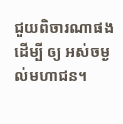ជួយពិចារណាផង ដើម្បី ឲ្យ អស់ចម្ងល់មហាជន។